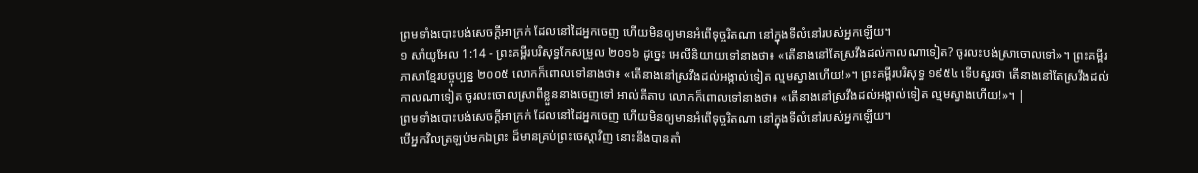ព្រមទាំងបោះបង់សេចក្ដីអាក្រក់ ដែលនៅដៃអ្នកចេញ ហើយមិនឲ្យមានអំពើទុច្ចរិតណា នៅក្នុងទីលំនៅរបស់អ្នកឡើយ។
១ សាំយូអែល 1:14 - ព្រះគម្ពីរបរិសុទ្ធកែសម្រួល ២០១៦ ដូច្នេះ អេលីនិយាយទៅនាងថា៖ «តើនាងនៅតែស្រវឹងដល់កាលណាទៀត? ចូរលះបង់ស្រាចោលទៅ»។ ព្រះគម្ពីរភាសាខ្មែរបច្ចុប្បន្ន ២០០៥ លោកក៏ពោលទៅនាងថា៖ «តើនាងនៅស្រវឹងដល់អង្កាល់ទៀត ល្មមស្វាងហើយ!»។ ព្រះគម្ពីរបរិសុទ្ធ ១៩៥៤ ទើបសួរថា តើនាងនៅតែស្រវឹងដល់កាលណាទៀត ចូរលះចោលស្រាពីខ្លួននាងចេញទៅ អាល់គីតាប លោកក៏ពោលទៅនាងថា៖ «តើនាងនៅស្រវឹងដល់អង្កាល់ទៀត ល្មមស្វាងហើយ!»។ |
ព្រមទាំងបោះបង់សេចក្ដីអាក្រក់ ដែលនៅដៃអ្នកចេញ ហើយមិនឲ្យមានអំពើទុច្ចរិតណា នៅក្នុងទីលំនៅរបស់អ្នកឡើយ។
បើអ្នកវិលត្រឡប់មកឯព្រះ ដ៏មានគ្រប់ព្រះចេស្តាវិញ នោះនឹងបានតាំ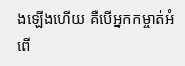ងឡើងហើយ គឺបើអ្នកកម្ចាត់អំពើ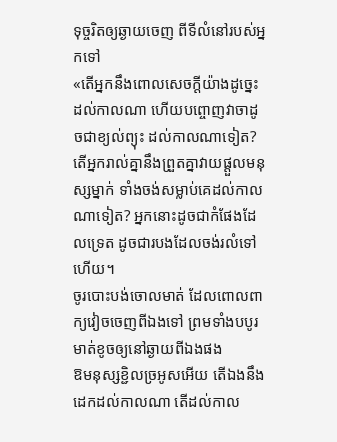ទុច្ចរិតឲ្យឆ្ងាយចេញ ពីទីលំនៅរបស់អ្នកទៅ
«តើអ្នកនឹងពោលសេចក្ដីយ៉ាងដូច្នេះ ដល់កាលណា ហើយបព្ចោញវាចាដូចជាខ្យល់ព្យុះ ដល់កាលណាទៀត?
តើអ្នករាល់គ្នានឹងព្រួតគ្នាវាយផ្ដួលមនុស្សម្នាក់ ទាំងចង់សម្លាប់គេដល់កាលណាទៀត? អ្នកនោះដូចជាកំផែងដែលទ្រេត ដូចជារបងដែលចង់រលំទៅហើយ។
ចូរបោះបង់ចោលមាត់ ដែលពោលពាក្យវៀចចេញពីឯងទៅ ព្រមទាំងបបូរមាត់ខូចឲ្យនៅឆ្ងាយពីឯងផង
ឱមនុស្សខ្ជិលច្រអូសអើយ តើឯងនឹងដេកដល់កាលណា តើដល់កាល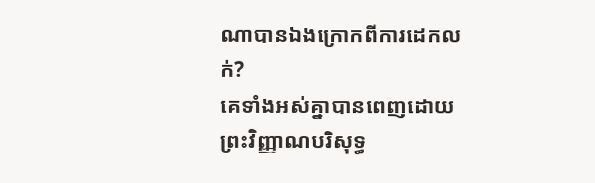ណាបានឯងក្រោកពីការដេកលក់?
គេទាំងអស់គ្នាបានពេញដោយព្រះវិញ្ញាណបរិសុទ្ធ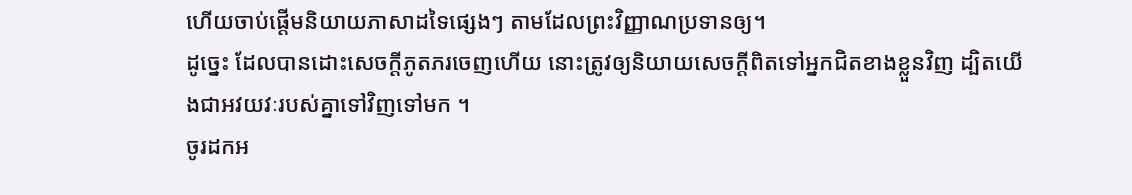ហើយចាប់ផ្តើមនិយាយភាសាដទៃផ្សេងៗ តាមដែលព្រះវិញ្ញាណប្រទានឲ្យ។
ដូច្នេះ ដែលបានដោះសេចក្តីភូតភរចេញហើយ នោះត្រូវឲ្យនិយាយសេចក្តីពិតទៅអ្នកជិតខាងខ្លួនវិញ ដ្បិតយើងជាអវយវៈរបស់គ្នាទៅវិញទៅមក ។
ចូរដកអ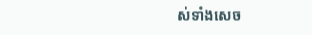ស់ទាំងសេច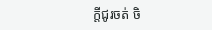ក្តីជូរចត់ ចិ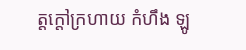ត្តក្តៅក្រហាយ កំហឹង ឡូ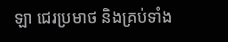ឡា ជេរប្រមាថ និងគ្រប់ទាំង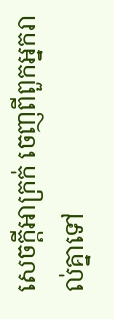សេចក្តីអាក្រក់ ចេញពីពួកអ្នករាល់គ្នាទៅ